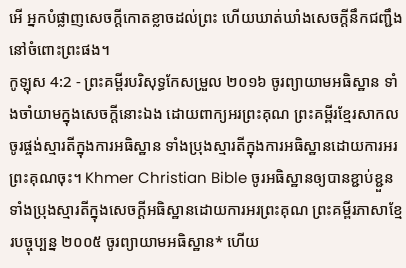អើ អ្នកបំផ្លាញសេចក្ដីកោតខ្លាចដល់ព្រះ ហើយឃាត់ឃាំងសេចក្ដីនឹកជញ្ជឹង នៅចំពោះព្រះផង។
កូឡុស 4:2 - ព្រះគម្ពីរបរិសុទ្ធកែសម្រួល ២០១៦ ចូរព្យាយាមអធិស្ឋាន ទាំងចាំយាមក្នុងសេចក្តីនោះឯង ដោយពាក្យអរព្រះគុណ ព្រះគម្ពីរខ្មែរសាកល ចូរផ្ចង់ស្មារតីក្នុងការអធិស្ឋាន ទាំងប្រុងស្មារតីក្នុងការអធិស្ឋានដោយការអរព្រះគុណចុះ។ Khmer Christian Bible ចូរអធិស្ឋានឲ្យបានខ្ជាប់ខ្ជួន ទាំងប្រុងស្មារតីក្នុងសេចក្ដីអធិស្ឋានដោយការអរព្រះគុណ ព្រះគម្ពីរភាសាខ្មែរបច្ចុប្បន្ន ២០០៥ ចូរព្យាយាមអធិស្ឋាន* ហើយ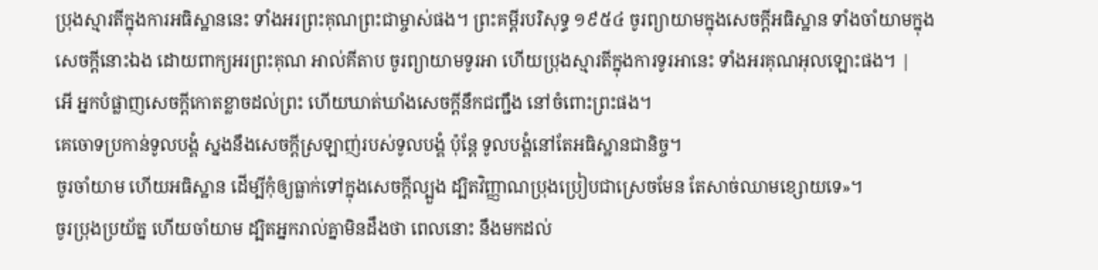ប្រុងស្មារតីក្នុងការអធិស្ឋាននេះ ទាំងអរព្រះគុណព្រះជាម្ចាស់ផង។ ព្រះគម្ពីរបរិសុទ្ធ ១៩៥៤ ចូរព្យាយាមក្នុងសេចក្ដីអធិស្ឋាន ទាំងចាំយាមក្នុងសេចក្ដីនោះឯង ដោយពាក្យអរព្រះគុណ អាល់គីតាប ចូរព្យាយាមទូរអា ហើយប្រុងស្មារតីក្នុងការទូរអានេះ ទាំងអរគុណអុលឡោះផង។ |
អើ អ្នកបំផ្លាញសេចក្ដីកោតខ្លាចដល់ព្រះ ហើយឃាត់ឃាំងសេចក្ដីនឹកជញ្ជឹង នៅចំពោះព្រះផង។
គេចោទប្រកាន់ទូលបង្គំ ស្នងនឹងសេចក្ដីស្រឡាញ់របស់ទូលបង្គំ ប៉ុន្តែ ទូលបង្គំនៅតែអធិស្ឋានជានិច្ច។
ចូរចាំយាម ហើយអធិស្ឋាន ដើម្បីកុំឲ្យធ្លាក់ទៅក្នុងសេចក្តីល្បួង ដ្បិតវិញ្ញាណប្រុងប្រៀបជាស្រេចមែន តែសាច់ឈាមខ្សោយទេ»។
ចូរប្រុងប្រយ័ត្ន ហើយចាំយាម ដ្បិតអ្នករាល់គ្នាមិនដឹងថា ពេលនោះ នឹងមកដល់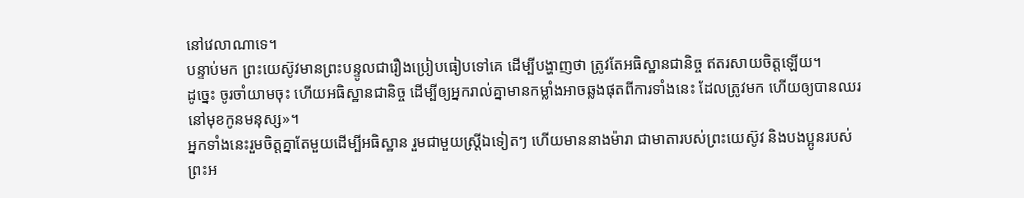នៅវេលាណាទេ។
បន្ទាប់មក ព្រះយេស៊ូវមានព្រះបន្ទូលជារឿងប្រៀបធៀបទៅគេ ដើម្បីបង្ហាញថា ត្រូវតែអធិស្ឋានជានិច្ច ឥតរសាយចិត្តឡើយ។
ដូច្នេះ ចូរចាំយាមចុះ ហើយអធិស្ឋានជានិច្ច ដើម្បីឲ្យអ្នករាល់គ្នាមានកម្លាំងអាចឆ្លងផុតពីការទាំងនេះ ដែលត្រូវមក ហើយឲ្យបានឈរនៅមុខកូនមនុស្ស»។
អ្នកទាំងនេះរួមចិត្តគ្នាតែមួយដើម្បីអធិស្ឋាន រួមជាមួយស្រ្ដីឯទៀតៗ ហើយមាននាងម៉ារា ជាមាតារបស់ព្រះយេស៊ូវ និងបងប្អូនរបស់ព្រះអ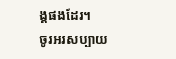ង្គផងដែរ។
ចូរអរសប្បាយ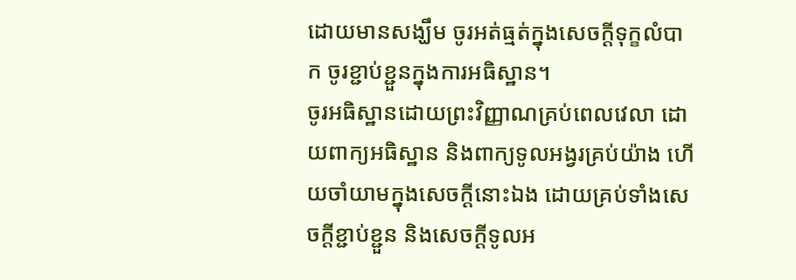ដោយមានសង្ឃឹម ចូរអត់ធ្មត់ក្នុងសេចក្តីទុក្ខលំបាក ចូរខ្ជាប់ខ្ជួនក្នុងការអធិស្ឋាន។
ចូរអធិស្ឋានដោយព្រះវិញ្ញាណគ្រប់ពេលវេលា ដោយពាក្យអធិស្ឋាន និងពាក្យទូលអង្វរគ្រប់យ៉ាង ហើយចាំយាមក្នុងសេចក្តីនោះឯង ដោយគ្រប់ទាំងសេចក្តីខ្ជាប់ខ្ជួន និងសេចក្តីទូលអ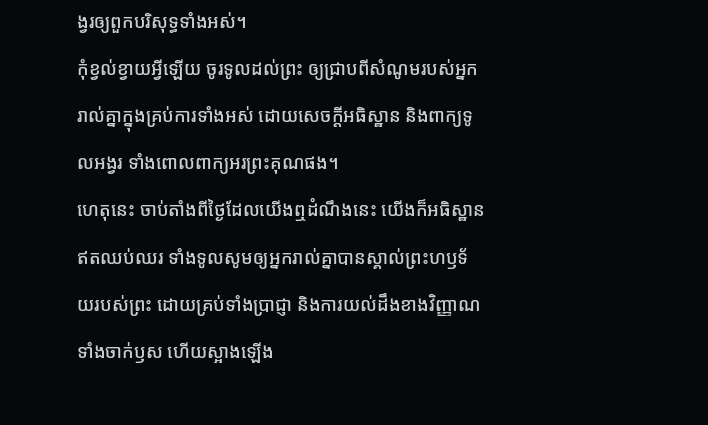ង្វរឲ្យពួកបរិសុទ្ធទាំងអស់។
កុំខ្វល់ខ្វាយអ្វីឡើយ ចូរទូលដល់ព្រះ ឲ្យជ្រាបពីសំណូមរបស់អ្នករាល់គ្នាក្នុងគ្រប់ការទាំងអស់ ដោយសេចក្ដីអធិស្ឋាន និងពាក្យទូលអង្វរ ទាំងពោលពាក្យអរព្រះគុណផង។
ហេតុនេះ ចាប់តាំងពីថ្ងៃដែលយើងឮដំណឹងនេះ យើងក៏អធិស្ឋានឥតឈប់ឈរ ទាំងទូលសូមឲ្យអ្នករាល់គ្នាបានស្គាល់ព្រះហឫទ័យរបស់ព្រះ ដោយគ្រប់ទាំងប្រាជ្ញា និងការយល់ដឹងខាងវិញ្ញាណ
ទាំងចាក់ឫស ហើយស្អាងឡើង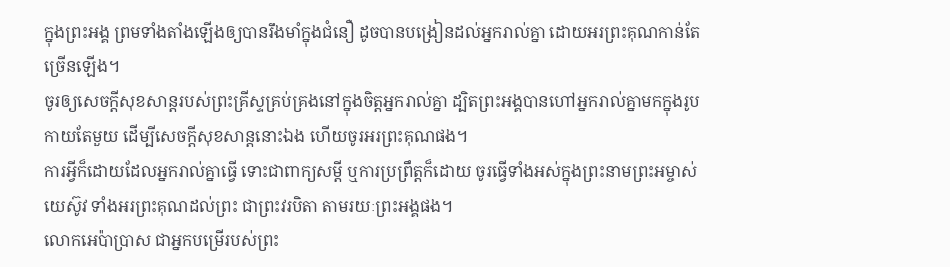ក្នុងព្រះអង្គ ព្រមទាំងតាំងឡើងឲ្យបានរឹងមាំក្នុងជំនឿ ដូចបានបង្រៀនដល់អ្នករាល់គ្នា ដោយអរព្រះគុណកាន់តែច្រើនឡើង។
ចូរឲ្យសេចក្តីសុខសាន្តរបស់ព្រះគ្រីស្ទគ្រប់គ្រងនៅក្នុងចិត្តអ្នករាល់គ្នា ដ្បិតព្រះអង្គបានហៅអ្នករាល់គ្នាមកក្នុងរូបកាយតែមួយ ដើម្បីសេចក្ដីសុខសាន្តនោះឯង ហើយចូរអរព្រះគុណផង។
ការអ្វីក៏ដោយដែលអ្នករាល់គ្នាធ្វើ ទោះជាពាក្យសម្ដី ឬការប្រព្រឹត្តក៏ដោយ ចូរធ្វើទាំងអស់ក្នុងព្រះនាមព្រះអម្ចាស់យេស៊ូវ ទាំងអរព្រះគុណដល់ព្រះ ជាព្រះវរបិតា តាមរយៈព្រះអង្គផង។
លោកអេប៉ាប្រាស ជាអ្នកបម្រើរបស់ព្រះ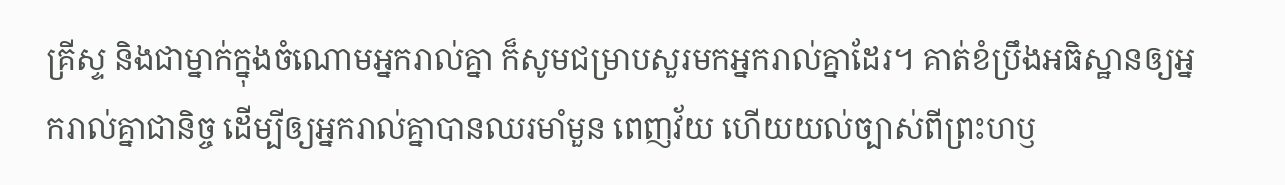គ្រីស្ទ និងជាម្នាក់ក្នុងចំណោមអ្នករាល់គ្នា ក៏សូមជម្រាបសួរមកអ្នករាល់គ្នាដែរ។ គាត់ខំប្រឹងអធិស្ឋានឲ្យអ្នករាល់គ្នាជានិច្ច ដើម្បីឲ្យអ្នករាល់គ្នាបានឈរមាំមួន ពេញវ័យ ហើយយល់ច្បាស់ពីព្រះហឫ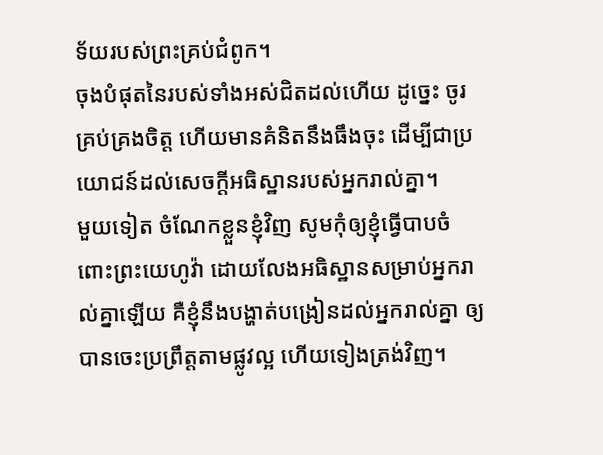ទ័យរបស់ព្រះគ្រប់ជំពូក។
ចុងបំផុតនៃរបស់ទាំងអស់ជិតដល់ហើយ ដូច្នេះ ចូរគ្រប់គ្រងចិត្ត ហើយមានគំនិតនឹងធឹងចុះ ដើម្បីជាប្រយោជន៍ដល់សេចក្តីអធិស្ឋានរបស់អ្នករាល់គ្នា។
មួយទៀត ចំណែកខ្លួនខ្ញុំវិញ សូមកុំឲ្យខ្ញុំធ្វើបាបចំពោះព្រះយេហូវ៉ា ដោយលែងអធិស្ឋានសម្រាប់អ្នករាល់គ្នាឡើយ គឺខ្ញុំនឹងបង្ហាត់បង្រៀនដល់អ្នករាល់គ្នា ឲ្យបានចេះប្រព្រឹត្តតាមផ្លូវល្អ ហើយទៀងត្រង់វិញ។